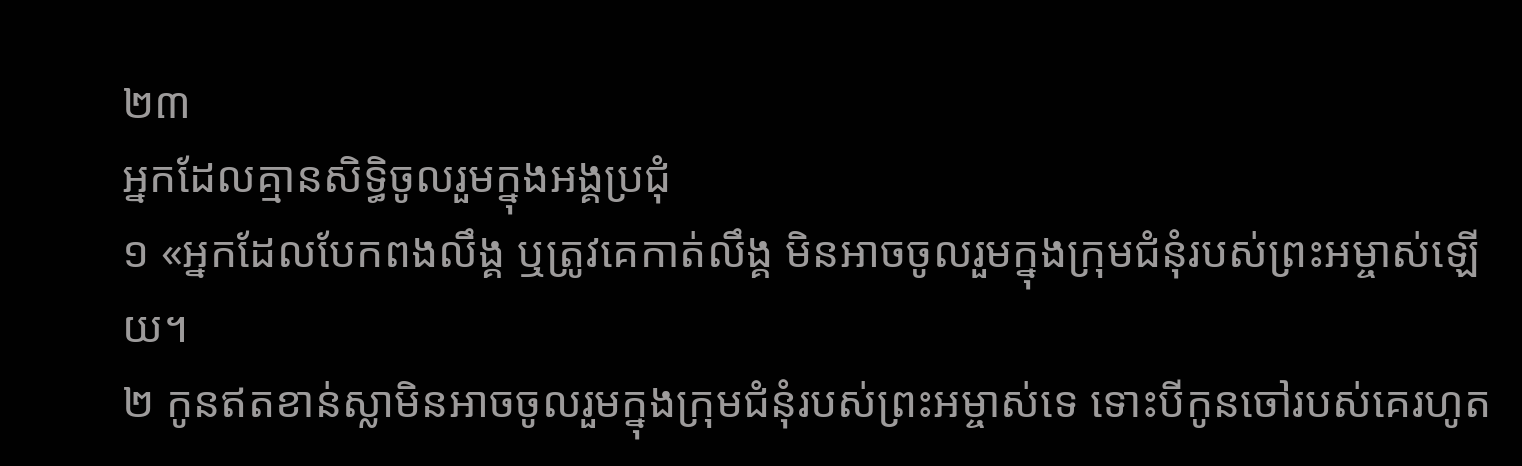២៣
អ្នកដែលគ្មានសិទ្ធិចូលរួមក្នុងអង្គប្រជុំ
១ «អ្នកដែលបែកពងលឹង្គ ឬត្រូវគេកាត់លឹង្គ មិនអាចចូលរួមក្នុងក្រុមជំនុំរបស់ព្រះអម្ចាស់ឡើយ។
២ កូនឥតខាន់ស្លាមិនអាចចូលរួមក្នុងក្រុមជំនុំរបស់ព្រះអម្ចាស់ទេ ទោះបីកូនចៅរបស់គេរហូត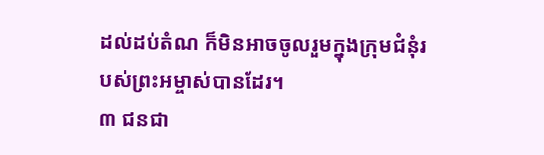ដល់ដប់តំណ ក៏មិនអាចចូលរួមក្នុងក្រុមជំនុំរបស់ព្រះអម្ចាស់បានដែរ។
៣ ជនជា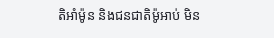តិអាំម៉ូន និងជនជាតិម៉ូអាប់ មិន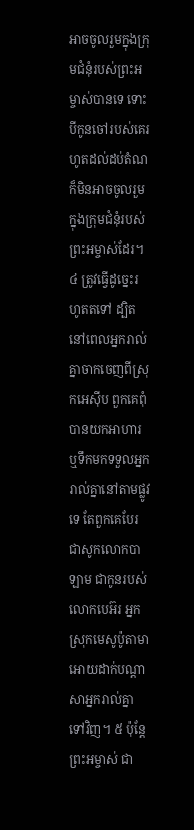អាចចូលរួមក្នុងក្រុមជំនុំរបស់ព្រះអម្ចាស់បានទេ ទោះបីកូនចៅរបស់គេរហូតដល់ដប់តំណ ក៏មិនអាចចូលរួមក្នុងក្រុមជំនុំរបស់ព្រះអម្ចាស់ដែរ។ ៤ ត្រូវធ្វើដូច្នេះរហូតតទៅ ដ្បិតនៅពេលអ្នករាល់គ្នាចាកចេញពីស្រុកអេស៊ីប ពួកគេពុំបានយកអាហារ ឬទឹកមកទទួលអ្នករាល់គ្នានៅតាមផ្លូវទេ តែពួកគេបែរជាសូកលោកបាឡាម ជាកូនរបស់លោកបេអ៊រ អ្នកស្រុកមេសូប៉ូតាមា អោយដាក់បណ្ដាសាអ្នករាល់គ្នាទៅវិញ។ ៥ ប៉ុន្តែ ព្រះអម្ចាស់ ជា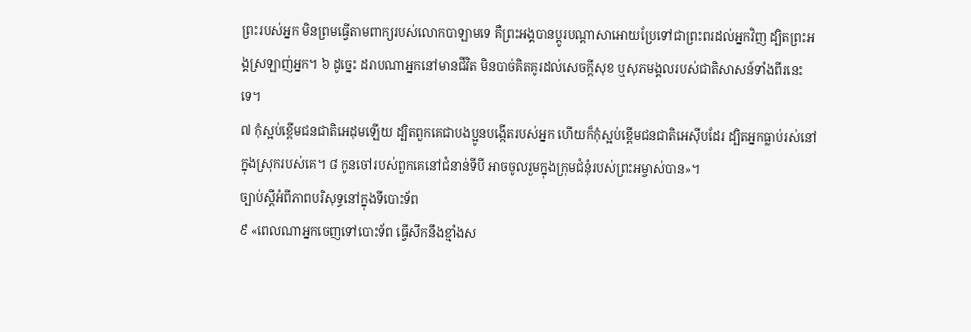ព្រះរបស់អ្នក មិនព្រមធ្វើតាមពាក្យរបស់លោកបាឡាមទេ គឺព្រះអង្គបានប្ដូរបណ្ដាសាអោយប្រែទៅជាព្រះពរដល់អ្នកវិញ ដ្បិតព្រះអង្គស្រឡាញ់អ្នក។ ៦ ដូច្នេះ ដរាបណាអ្នកនៅមានជីវិត មិនបាច់គិតគូរដល់សេចក្ដីសុខ ឬសុភមង្គលរបស់ជាតិសាសន៍ទាំងពីរនេះទេ។
៧ កុំស្អប់ខ្ពើមជនជាតិអេដុមឡើយ ដ្បិតពួកគេជាបងប្អូនបង្កើតរបស់អ្នក ហើយក៏កុំស្អប់ខ្ពើមជនជាតិអេស៊ីបដែរ ដ្បិតអ្នកធ្លាប់រស់នៅក្នុងស្រុករបស់គេ។ ៨ កូនចៅរបស់ពួកគេនៅជំនាន់ទីបី អាចចូលរួមក្នុងក្រុមជំនុំរបស់ព្រះអម្ចាស់បាន»។
ច្បាប់ស្ដីអំពីភាពបរិសុទ្ធនៅក្នុងទីបោះទ័ព
៩ «ពេលណាអ្នកចេញទៅបោះទ័ព ធ្វើសឹកនឹងខ្មាំងស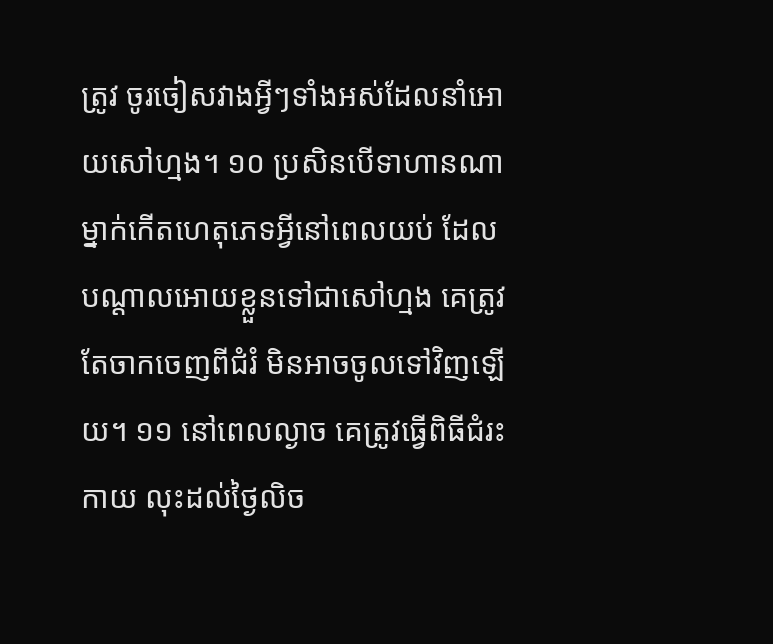ត្រូវ ចូរចៀសវាងអ្វីៗទាំងអស់ដែលនាំអោយសៅហ្មង។ ១០ ប្រសិនបើទាហានណាម្នាក់កើតហេតុភេទអ្វីនៅពេលយប់ ដែលបណ្ដាលអោយខ្លួនទៅជាសៅហ្មង គេត្រូវតែចាកចេញពីជំរំ មិនអាចចូលទៅវិញឡើយ។ ១១ នៅពេលល្ងាច គេត្រូវធ្វើពិធីជំរះកាយ លុះដល់ថ្ងៃលិច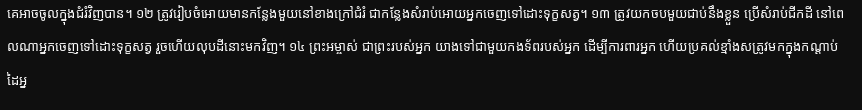គេអាចចូលក្នុងជំរំវិញបាន។ ១២ ត្រូវរៀបចំអោយមានកន្លែងមួយនៅខាងក្រៅជំរំ ជាកន្លែងសំរាប់អោយអ្នកចេញទៅដោះទុក្ខសត្វ។ ១៣ ត្រូវយកចបមួយជាប់នឹងខ្លួន ប្រើសំរាប់ជីកដី នៅពេលណាអ្នកចេញទៅដោះទុក្ខសត្វ រួចហើយលុបដីនោះមកវិញ។ ១៤ ព្រះអម្ចាស់ ជាព្រះរបស់អ្នក យាងទៅជាមួយកងទ័ពរបស់អ្នក ដើម្បីការពារអ្នក ហើយប្រគល់ខ្មាំងសត្រូវមកក្នុងកណ្ដាប់ដៃអ្ន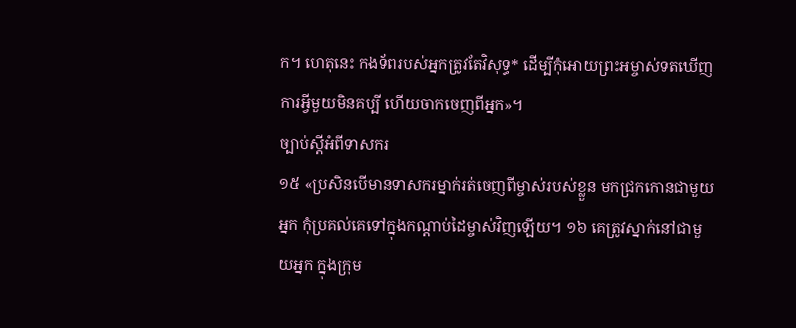ក។ ហេតុនេះ កងទ័ពរបស់អ្នកត្រូវតែវិសុទ្ធ* ដើម្បីកុំអោយព្រះអម្ចាស់ទតឃើញការអ្វីមួយមិនគប្បី ហើយចាកចេញពីអ្នក»។
ច្បាប់ស្ដីអំពីទាសករ
១៥ «ប្រសិនបើមានទាសករម្នាក់រត់ចេញពីម្ចាស់របស់ខ្លួន មកជ្រកកោនជាមួយអ្នក កុំប្រគល់គេទៅក្នុងកណ្ដាប់ដៃម្ចាស់វិញឡើយ។ ១៦ គេត្រូវស្នាក់នៅជាមួយអ្នក ក្នុងក្រុម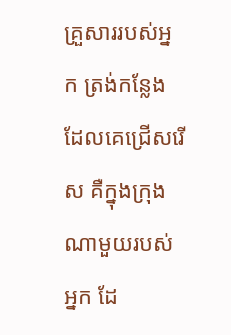គ្រួសាររបស់អ្នក ត្រង់កន្លែងដែលគេជ្រើសរើស គឺក្នុងក្រុងណាមួយរបស់អ្នក ដែ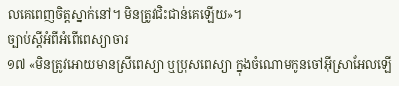លគេពេញចិត្តស្នាក់នៅ។ មិនត្រូវជិះជាន់គេឡើយ»។
ច្បាប់ស្ដីអំពីអំពើពេស្យាចារ
១៧ «មិនត្រូវអោយមានស្រីពេស្យា ឬប្រុសពេស្យា ក្នុងចំណោមកូនចៅអ៊ីស្រាអែលឡើ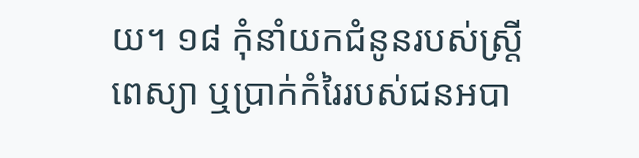យ។ ១៨ កុំនាំយកជំនូនរបស់ស្ត្រីពេស្យា ឬប្រាក់កំរៃរបស់ជនអបា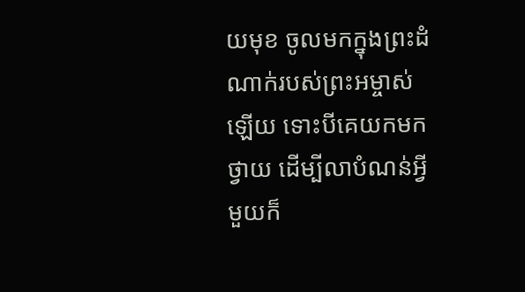យមុខ ចូលមកក្នុងព្រះដំណាក់របស់ព្រះអម្ចាស់ឡើយ ទោះបីគេយកមកថ្វាយ ដើម្បីលាបំណន់អ្វីមួយក៏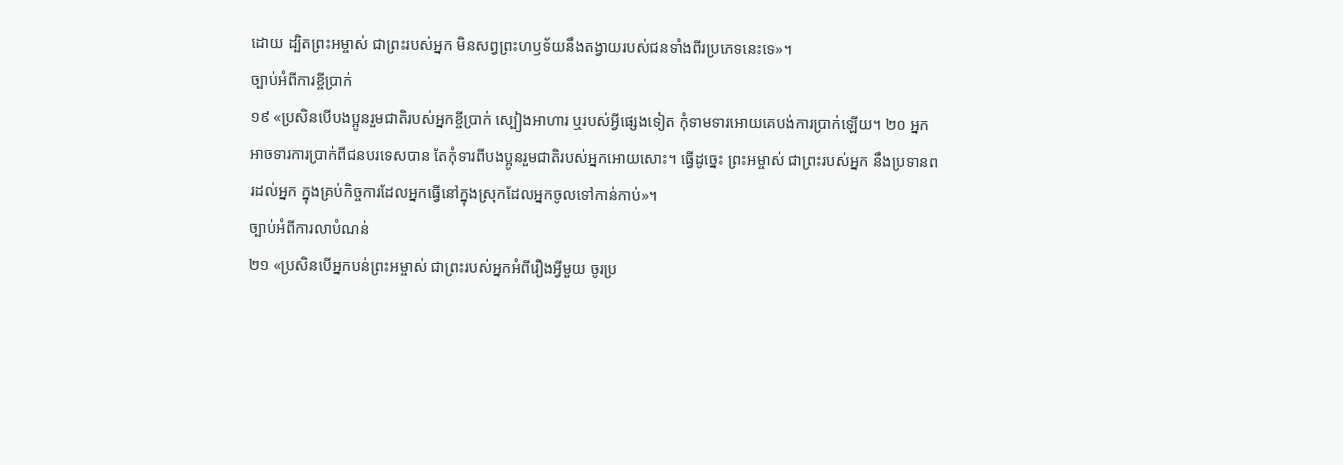ដោយ ដ្បិតព្រះអម្ចាស់ ជាព្រះរបស់អ្នក មិនសព្វព្រះហឫទ័យនឹងតង្វាយរបស់ជនទាំងពីរប្រភេទនេះទេ»។
ច្បាប់អំពីការខ្ចីប្រាក់
១៩ «ប្រសិនបើបងប្អូនរួមជាតិរបស់អ្នកខ្ចីប្រាក់ ស្បៀងអាហារ ឬរបស់អ្វីផ្សេងទៀត កុំទាមទារអោយគេបង់ការប្រាក់ឡើយ។ ២០ អ្នកអាចទារការប្រាក់ពីជនបរទេសបាន តែកុំទារពីបងប្អូនរួមជាតិរបស់អ្នកអោយសោះ។ ធ្វើដូច្នេះ ព្រះអម្ចាស់ ជាព្រះរបស់អ្នក នឹងប្រទានពរដល់អ្នក ក្នុងគ្រប់កិច្ចការដែលអ្នកធ្វើនៅក្នុងស្រុកដែលអ្នកចូលទៅកាន់កាប់»។
ច្បាប់អំពីការលាបំណន់
២១ «ប្រសិនបើអ្នកបន់ព្រះអម្ចាស់ ជាព្រះរបស់អ្នកអំពីរឿងអ្វីមួយ ចូរប្រ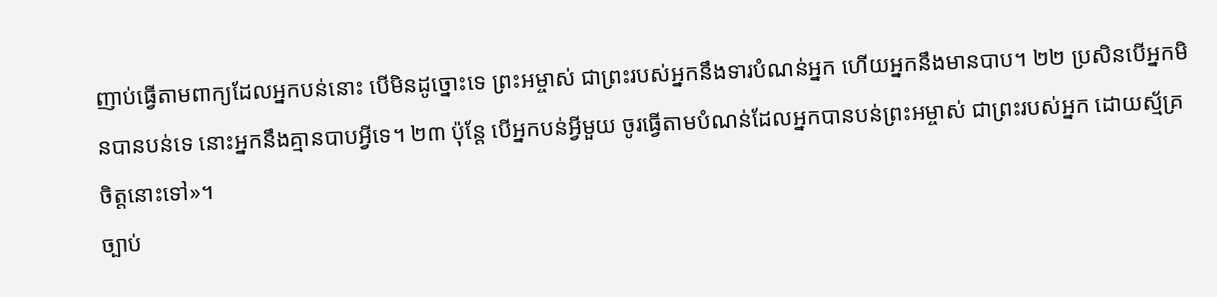ញាប់ធ្វើតាមពាក្យដែលអ្នកបន់នោះ បើមិនដូច្នោះទេ ព្រះអម្ចាស់ ជាព្រះរបស់អ្នកនឹងទារបំណន់អ្នក ហើយអ្នកនឹងមានបាប។ ២២ ប្រសិនបើអ្នកមិនបានបន់ទេ នោះអ្នកនឹងគ្មានបាបអ្វីទេ។ ២៣ ប៉ុន្តែ បើអ្នកបន់អ្វីមួយ ចូរធ្វើតាមបំណន់ដែលអ្នកបានបន់ព្រះអម្ចាស់ ជាព្រះរបស់អ្នក ដោយស្ម័គ្រចិត្តនោះទៅ»។
ច្បាប់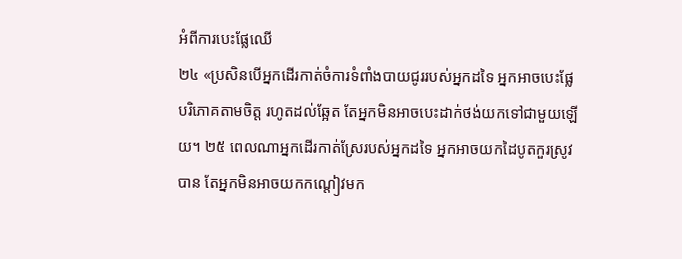អំពីការបេះផ្លែឈើ
២៤ «ប្រសិនបើអ្នកដើរកាត់ចំការទំពាំងបាយជូររបស់អ្នកដទៃ អ្នកអាចបេះផ្លែបរិភោគតាមចិត្ត រហូតដល់ឆ្អែត តែអ្នកមិនអាចបេះដាក់ថង់យកទៅជាមួយឡើយ។ ២៥ ពេលណាអ្នកដើរកាត់ស្រែរបស់អ្នកដទៃ អ្នកអាចយកដៃបូតកួរស្រូវបាន តែអ្នកមិនអាចយកកណ្ដៀវមក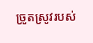ច្រូតស្រូវរបស់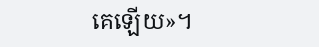គេឡើយ»។